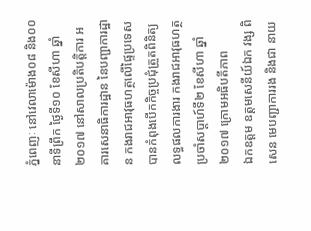ភ្នំពេញៈ នៅវេលាម៉ោង០៨ និង០០នាទីព្រឹក ថ្ងៃទី១០ ខែសីហា ឆ្នាំ២០១៧ នៅសាលប្រតិបត្តិការ អគារសេនាធិការដ្ឋាន នៃបញ្ជាការដ្ឋាន កងរាជអាវុធហត្ថលើផ្ទៃប្រទេស បានកំពុងបើកកិច្ចប្រជុំត្រួតពិនិត្យ លទ្ធផលការងារ កងរាជអាវុធហត្ថ ប្រចាំសប្តាហ៍ទី២ ខែសីហា ឆ្នាំ២០១៧ ក្រោមអធិបតីភាព
ឯកឧត្តម ឧត្តមសេនីយ៍ឯក វង្ស ពិសេន មេបញ្ជាការរង និងជា នាយ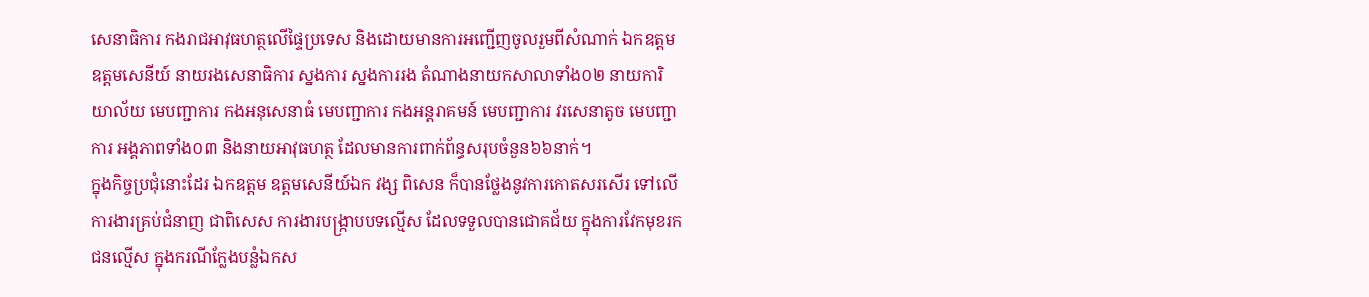សេនាធិការ កងរាជអាវុធហត្ថលើផ្ទៃប្រទេស និងដោយមានការអញ្ជើញចូលរួមពីសំណាក់ ឯកឧត្តម ឧត្តមសេនីយ៍ នាយរងសេនាធិការ ស្នងការ ស្នងការរង តំណាងនាយកសាលាទាំង០២ នាយការិយាល័យ មេបញ្ជាការ កងអនុសេនាធំ មេបញ្ជាការ កងអន្តរាគមន៍ មេបញ្ជាការ វរសេនាតូច មេបញ្ជាការ អង្គភាពទាំង០៣ និងនាយអាវុធហត្ថ ដែលមានការពាក់ព័ន្ធសរុបចំនួន៦៦នាក់។
ក្នុងកិច្ចប្រជុំនោះដែរ ឯកឧត្តម ឧត្តមសេនីយ៍ឯក វង្ស ពិសេន ក៏បានថ្លែងនូវការកោតសរសើរ ទៅលើការងារគ្រប់ជំនាញ ជាពិសេស ការងារបង្ក្រាបបទល្មើស ដែលទទួលបានជោគជ័យ ក្នុងការវែកមុខរកជនល្មើស ក្នុងករណីក្លែងបន្លំឯកស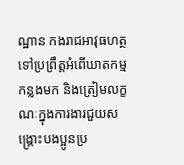ណ្ឋាន កងរាជអាវុធហត្ថ ទៅប្រព្រឹត្តអំពើឃាតកម្ម កន្លងមក និងត្រៀមលក្ខណៈក្នុងការងារជួយសង្គ្រោះបងប្អូនប្រ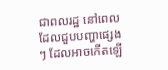ជាពលរដ្ឋ នៅពេលដែលជួបបញ្ហាផ្សេងៗ ដែលអាចកើតឡើ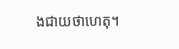ងជាយថាហេតុ។